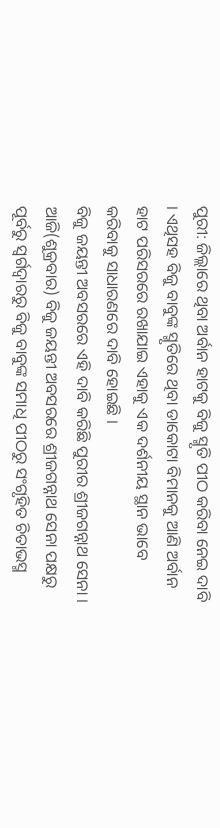ପୁରୀ: ଜିଲ୍ଲାରେ ଥିବା ଅର୍ବାନ ହାଟକୁ ବିଜୁ ସ୍ମୃତି ପୀଠ କରିବା ନେଇ ଦାବି । ଏଥିସହ ବିଜୁ ବାବୁଙ୍କ ସ୍ମୃତିରେ ଥିବା ଡାକୋଟା ବିମାନକୁ ଆଣି ଅର୍ବାନ ହାଟ ପରିସରରେ ରଖାଯାଇ ଏହାକୁ ଏକ ଦର୍ଶନୀୟ ସ୍ଥାନ ଭାବେ କରିବାକୁ ସାଧାରଣରେ ଦାବି ହୋଇଛି ।
ବିଜୁ ଜୟନ୍ତୀ ଅବସରରେ ଏହି ଦାବି କରିଛି ପୁରୀର ଶ୍ରୀଜଗନ୍ନାଥ ସେନା । ଆଜି(ଶୁକ୍ରବାର) ବିଜୁ ଜୟନ୍ତୀ ଅବସରରେ ଶ୍ରୀଜଗନ୍ନାଥ ସେନା ପକ୍ଷରୁ ପୂର୍ବରୁ ସ୍ଵର୍ଗଦ୍ୱାରରୁ ବିଜୁ ବାବୁଙ୍କ ସମାଧି ପୀଠରୁ ସଂଗୃହିତ ଚିତାଭସ୍ମ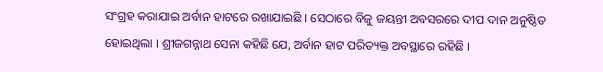ସଂଗ୍ରହ କରାଯାଇ ଅର୍ବାନ ହାଟରେ ରଖାଯାଇଛି । ସେଠାରେ ବିଜୁ ଜୟନ୍ତୀ ଅବସରରେ ଦୀପ ଦାନ ଅନୁଷ୍ଠିତ ହୋଇଥିଲା । ଶ୍ରୀଜଗନ୍ନାଥ ସେନା କହିଛି ଯେ, ଅର୍ବାନ ହାଟ ପରିତ୍ୟକ୍ତ ଅବସ୍ଥାରେ ରହିଛି ।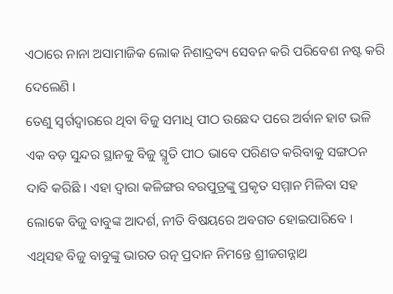ଏଠାରେ ନାନା ଅସାମାଜିକ ଲୋକ ନିଶାଦ୍ରବ୍ୟ ସେବନ କରି ପରିବେଶ ନଷ୍ଟ କରି ଦେଲେଣି ।
ତେଣୁ ସ୍ୱର୍ଗଦ୍ୱାରରେ ଥିବା ବିଜୁ ସମାଧି ପୀଠ ଉଛେଦ ପରେ ଅର୍ବାନ ହାଟ ଭଳି ଏକ ବଡ଼ ସୁନ୍ଦର ସ୍ଥାନକୁ ବିଜୁ ସ୍ମୃତି ପୀଠ ଭାବେ ପରିଣତ କରିବାକୁ ସଙ୍ଗଠନ ଦାବି କରିଛି । ଏହା ଦ୍ୱାରା କଳିଙ୍ଗର ବରପୁତ୍ରଙ୍କୁ ପ୍ରକୃତ ସମ୍ମାନ ମିଳିବା ସହ ଲୋକେ ବିଜୁ ବାବୁଙ୍କ ଆଦର୍ଶ, ନୀତି ବିଷୟରେ ଅବଗତ ହୋଇପାରିବେ । ଏଥିସହ ବିଜୁ ବାବୁଙ୍କୁ ଭାରତ ରତ୍ନ ପ୍ରଦାନ ନିମନ୍ତେ ଶ୍ରୀଜଗନ୍ନାଥ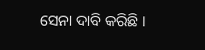ସେନା ଦାବି କରିଛି ।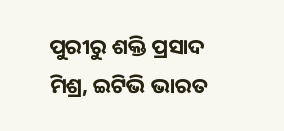ପୁରୀରୁ ଶକ୍ତି ପ୍ରସାଦ ମିଶ୍ର, ଇଟିଭି ଭାରତ